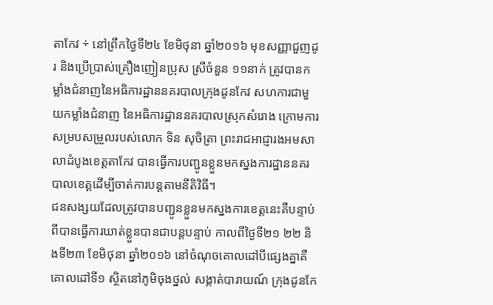តាកែវ ÷ នៅព្រឹកថ្ងៃទី២៤ ខែមិថុនា ឆ្នាំ២០១៦ មុខសញ្ញាជួញដូរ និងប្រើប្រាស់គ្រឿងញៀនប្រុស ស្រីចំនួន ១១នាក់ ត្រូវបានកម្លាំងជំនាញនៃអធិការដ្ឋាននគរបាលក្រុងដូនកែវ សហការជាមួយកម្លាំងជំនាញ នៃអធិការដ្ឋាននគរបាលស្រុកសំរោង ក្រោមការសម្របសម្រួលរបស់លោក ទិន សុចិត្រា ព្រះរាជអាជ្ញារងអមសាលាដំបូងខេត្តតាកែវ បានធ្វើការបញ្ជូនខ្លួនមកស្នងការដ្ឋាននគរបាលខេត្តដើម្បីចាត់ការបន្តតាមនីតិវិធី។
ជនសង្សយដែលត្រូវបានបញ្ជូនខ្លួនមកស្នងការខេត្តនេះគឺបន្ទាប់ពីបានធ្វើការឃាត់ខ្លួនបានជាបន្តបន្ទាប់ កាលពីថ្ងៃទី២១ ២២ និងទី២៣ ខែមិថុនា ឆ្នាំ២០១៦ នៅចំណុចគោលដៅបីផ្សេងគ្នាគឺ គោលដៅទី១ ស្ថិតនៅភូមិចុងថ្នល់ សង្កាត់បារាយណ៍ ក្រុងដូនកែ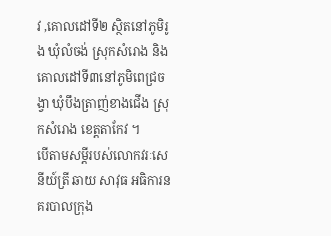វ ,គោលដៅទី២ ស្ថិតនៅភូមិរូង ឃុំលំចង់ ស្រុកសំរោង និងគោលដៅទី៣នៅភូមិពេជ្រចង្វា ឃុំបឹងត្រាញ់ខាងជើង ស្រុកសំរោង ខេត្តតាកែវ ។
បើតាមសម្តីរបស់លោកវរៈសេនីយ៍ត្រី ឆាយ សាវុធ អធិការនគរបាលក្រុង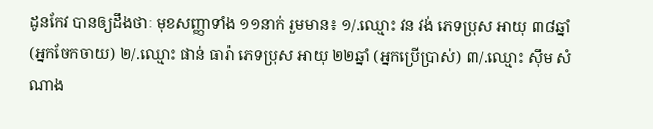ដូនកែវ បានឲ្យដឹងថាៈ មុខសញ្ញាទាំង ១១នាក់ រួមមាន៖ ១/.ឈ្មោះ វន វង់ ភេទប្រុស អាយុ ៣៨ឆ្នាំ (អ្នកចែកចាយ) ២/.ឈ្មោះ ផាន់ ធារ៉ា ភេទប្រុស អាយុ ២២ឆ្នាំ (អ្នកប្រើប្រាស់) ៣/.ឈ្មោះ ស៊ឹម សំណាង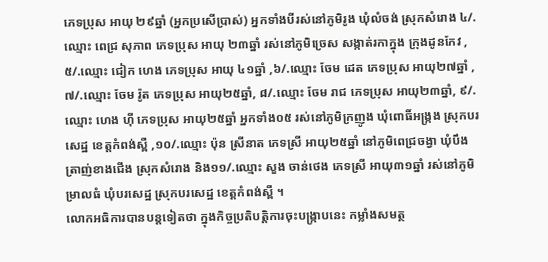ភេទប្រុស អាយុ ២៩ឆ្នាំ (អ្នកប្រសើប្រាស់) អ្នកទាំងបីរស់នៅភូមិរូង ឃុំលំចង់ ស្រុកសំរោង ៤/.ឈ្មោះ ពេជ្រ សុភាព ភេទប្រុស អាយុ ២៣ឆ្នាំ រស់នៅភូមិច្រេស សង្កាត់រកាក្នុង ក្រុងដូនកែវ ,៥/.ឈ្មោះ ជៀក ហេង ភេទប្រុស អាយុ ៤១ឆ្នាំ ,៦/.ឈ្មោះ ចែម ដេត ភេទប្រុស អាយុ២៧ឆ្នាំ ,៧/.ឈ្មោះ ចែម រ៉ូត ភេទប្រុស អាយុ២៥ឆ្នាំ, ៨/.ឈ្មោះ ចែម រាជ ភេទប្រុស អាយុ២៣ឆ្នាំ, ៩/.ឈ្មោះ ហេង ហ៊ី ភេទប្រុស អាយុ២៥ឆ្នាំ អ្នកទាំង០៥ រស់នៅភូមិក្រញូង ឃុំពោធិ៍អង្ក្រង ស្រុកបរសេដ្ឋ ខេត្តកំពង់ស្ពឺ ,១០/.ឈ្មោះ ប៉ុន ស្រីនាត ភេទស្រី អាយុ២៥ឆ្នាំ នៅភូមិពេជ្រចង្វា ឃុំបឹងត្រាញ់ខាងជើង ស្រុកសំរោង និង១១/.ឈ្មោះ សួង ចាន់ថេង ភេទស្រី អាយុ៣១ឆ្នាំ រស់នៅភូមិម្រាលធំ ឃុំបរសេដ្ឋ ស្រុកបរសេដ្ឋ ខេត្តកំពង់ស្ពឺ ។
លោកអធិការបានបន្តទៀតថា ក្នុងកិច្ចប្រតិបត្តិការចុះបង្ក្រាបនេះ កម្លាំងសមត្ថ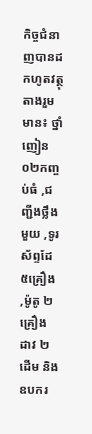កិច្ចជំនាញបានដកហូតវត្ថុតាងរួមមាន៖ ថ្នាំញៀន០២កញ្ចប់ធំ ,ជញ្ជីងថ្លឹងមួយ ,ទូរស័ព្ទដែ ៥គ្រឿង ,ម៉ូតូ ២គ្រឿង ដាវ ២ដើម និងឧបករ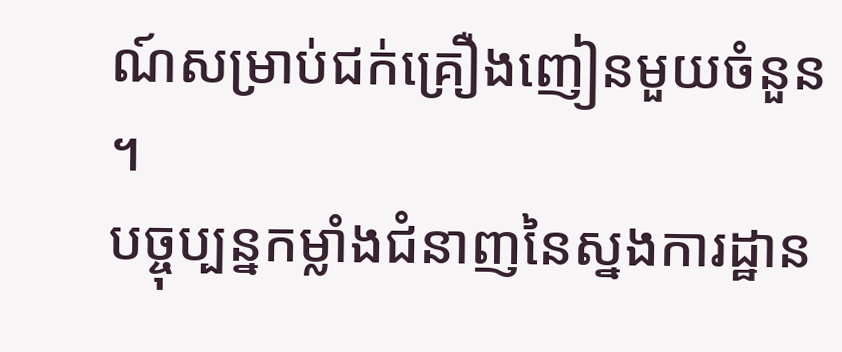ណ៍សម្រាប់ជក់គ្រឿងញៀនមួយចំនួន ។
បច្ចុប្បន្នកម្លាំងជំនាញនៃស្នងការដ្ឋាន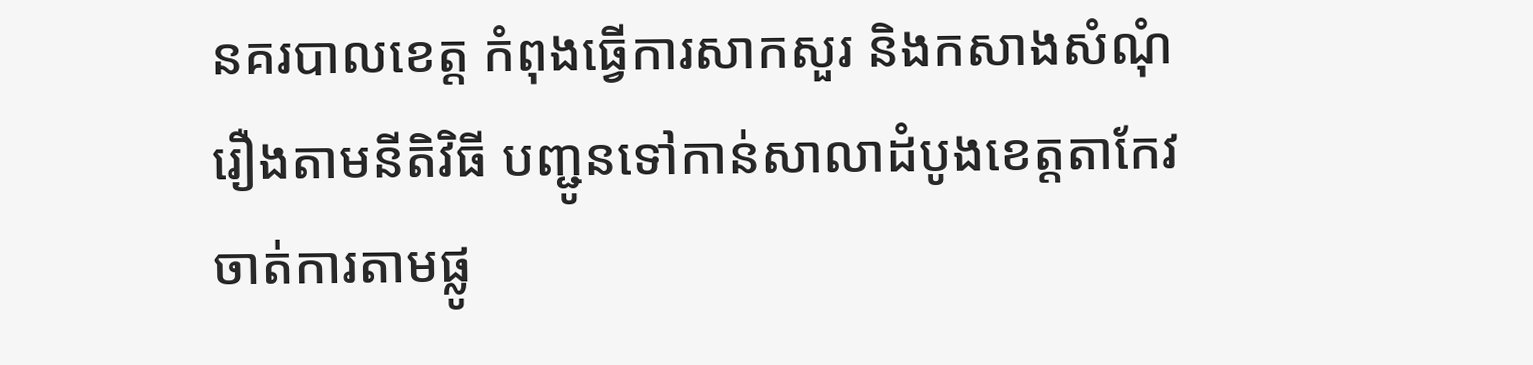នគរបាលខេត្ត កំពុងធ្វើការសាកសួរ និងកសាងសំណុំរឿងតាមនីតិវិធី បញ្ជូនទៅកាន់សាលាដំបូងខេត្តតាកែវ ចាត់ការតាមផ្លូ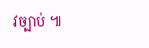វច្បាប់ ៕